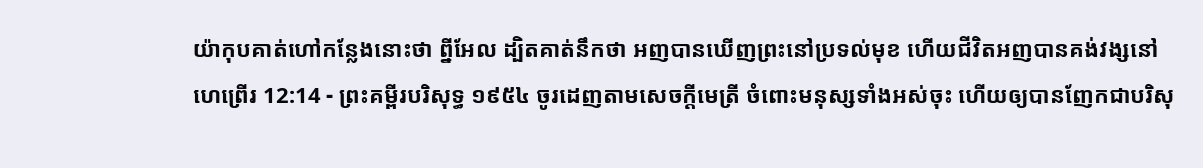យ៉ាកុបគាត់ហៅកន្លែងនោះថា ព្នីអែល ដ្បិតគាត់នឹកថា អញបានឃើញព្រះនៅប្រទល់មុខ ហើយជីវិតអញបានគង់វង្សនៅ
ហេព្រើរ 12:14 - ព្រះគម្ពីរបរិសុទ្ធ ១៩៥៤ ចូរដេញតាមសេចក្ដីមេត្រី ចំពោះមនុស្សទាំងអស់ចុះ ហើយឲ្យបានញែកជាបរិសុ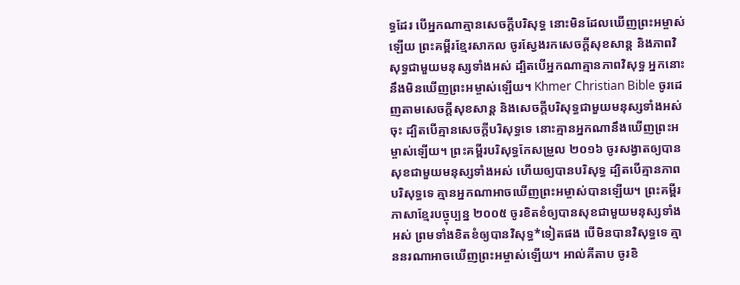ទ្ធដែរ បើអ្នកណាគ្មានសេចក្ដីបរិសុទ្ធ នោះមិនដែលឃើញព្រះអម្ចាស់ឡើយ ព្រះគម្ពីរខ្មែរសាកល ចូរស្វែងរកសេចក្ដីសុខសាន្ត និងភាពវិសុទ្ធជាមួយមនុស្សទាំងអស់ ដ្បិតបើអ្នកណាគ្មានភាពវិសុទ្ធ អ្នកនោះនឹងមិនឃើញព្រះអម្ចាស់ឡើយ។ Khmer Christian Bible ចូរដេញតាមសេចក្ដីសុខសាន្ដ និងសេចក្ដីបរិសុទ្ធជាមួយមនុស្សទាំងអស់ចុះ ដ្បិតបើគ្មានសេចក្ដីបរិសុទ្ធទេ នោះគ្មានអ្នកណានឹងឃើញព្រះអម្ចាស់ឡើយ។ ព្រះគម្ពីរបរិសុទ្ធកែសម្រួល ២០១៦ ចូរសង្វាតឲ្យបានសុខជាមួយមនុស្សទាំងអស់ ហើយឲ្យបានបរិសុទ្ធ ដ្បិតបើគ្មានភាពបរិសុទ្ធទេ គ្មានអ្នកណាអាចឃើញព្រះអម្ចាស់បានឡើយ។ ព្រះគម្ពីរភាសាខ្មែរបច្ចុប្បន្ន ២០០៥ ចូរខិតខំឲ្យបានសុខជាមួយមនុស្សទាំងអស់ ព្រមទាំងខិតខំឲ្យបានវិសុទ្ធ*ទៀតផង បើមិនបានវិសុទ្ធទេ គ្មាននរណាអាចឃើញព្រះអម្ចាស់ឡើយ។ អាល់គីតាប ចូរខិ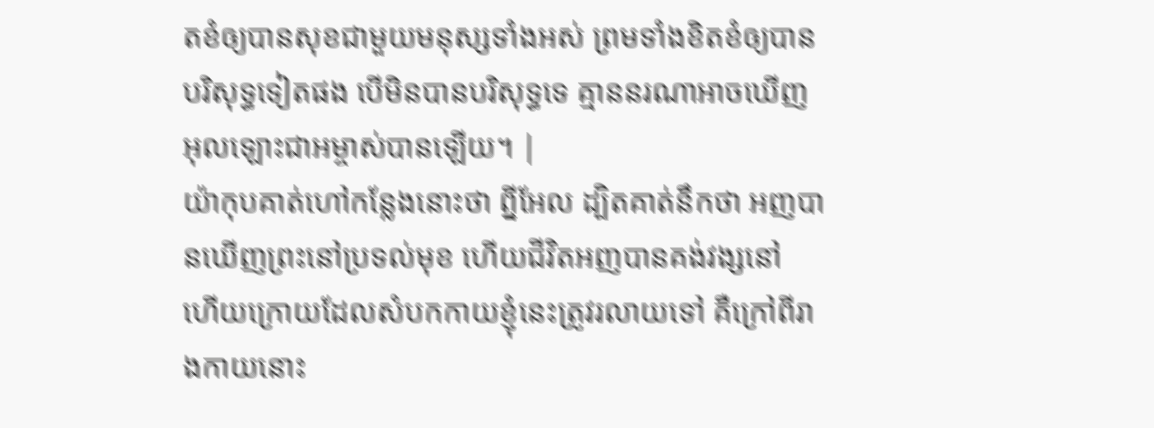តខំឲ្យបានសុខជាមួយមនុស្សទាំងអស់ ព្រមទាំងខិតខំឲ្យបានបរិសុទ្ធទៀតផង បើមិនបានបរិសុទ្ធទេ គ្មាននរណាអាចឃើញអុលឡោះជាអម្ចាស់បានឡើយ។ |
យ៉ាកុបគាត់ហៅកន្លែងនោះថា ព្នីអែល ដ្បិតគាត់នឹកថា អញបានឃើញព្រះនៅប្រទល់មុខ ហើយជីវិតអញបានគង់វង្សនៅ
ហើយក្រោយដែលសំបកកាយខ្ញុំនេះត្រូវរលាយទៅ គឺក្រៅពីរាងកាយនោះ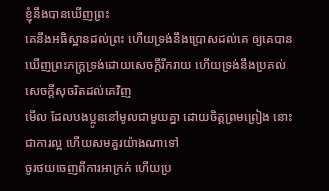ខ្ញុំនឹងបានឃើញព្រះ
គេនឹងអធិស្ឋានដល់ព្រះ ហើយទ្រង់នឹងប្រោសដល់គេ ឲ្យគេបានឃើញព្រះភក្ត្រទ្រង់ដោយសេចក្ដីរីករាយ ហើយទ្រង់នឹងប្រគល់សេចក្ដីសុចរិតដល់គេវិញ
មើល ដែលបងប្អូននៅមូលជាមួយគ្នា ដោយចិត្តព្រមព្រៀង នោះជាការល្អ ហើយសមគួរយ៉ាងណាទៅ
ចូរថយចេញពីការអាក្រក់ ហើយប្រ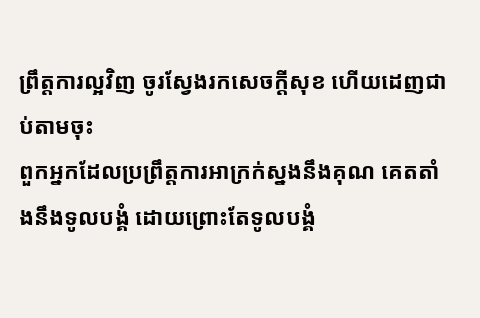ព្រឹត្តការល្អវិញ ចូរស្វែងរកសេចក្ដីសុខ ហើយដេញជាប់តាមចុះ
ពួកអ្នកដែលប្រព្រឹត្តការអាក្រក់ស្នងនឹងគុណ គេតតាំងនឹងទូលបង្គំ ដោយព្រោះតែទូលបង្គំ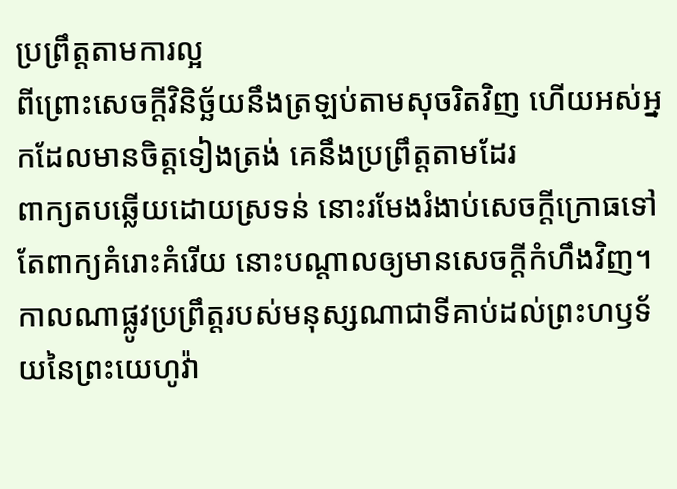ប្រព្រឹត្តតាមការល្អ
ពីព្រោះសេចក្ដីវិនិច្ឆ័យនឹងត្រឡប់តាមសុចរិតវិញ ហើយអស់អ្នកដែលមានចិត្តទៀងត្រង់ គេនឹងប្រព្រឹត្តតាមដែរ
ពាក្យតបឆ្លើយដោយស្រទន់ នោះរមែងរំងាប់សេចក្ដីក្រោធទៅ តែពាក្យគំរោះគំរើយ នោះបណ្តាលឲ្យមានសេចក្ដីកំហឹងវិញ។
កាលណាផ្លូវប្រព្រឹត្តរបស់មនុស្សណាជាទីគាប់ដល់ព្រះហឫទ័យនៃព្រះយេហូវ៉ា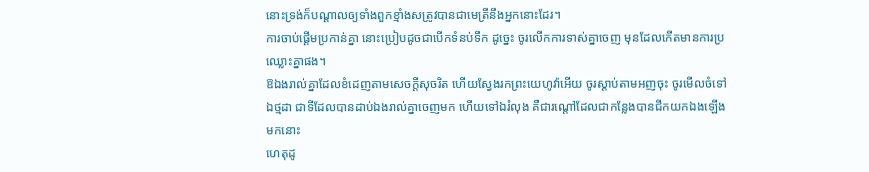នោះទ្រង់ក៏បណ្តាលឲ្យទាំងពួកខ្មាំងសត្រូវបានជាមេត្រីនឹងអ្នកនោះដែរ។
ការចាប់ផ្តើមប្រកាន់គ្នា នោះប្រៀបដូចជាបើកទំនប់ទឹក ដូច្នេះ ចូរលើកការទាស់គ្នាចេញ មុនដែលកើតមានការប្រឈ្លោះគ្នាផង។
ឱឯងរាល់គ្នាដែលខំដេញតាមសេចក្ដីសុចរិត ហើយស្វែងរកព្រះយេហូវ៉ាអើយ ចូរស្តាប់តាមអញចុះ ចូរមើលចំទៅឯថ្មដា ជាទីដែលបានដាប់ឯងរាល់គ្នាចេញមក ហើយទៅឯរំលុង គឺជារណ្តៅដែលជាកន្លែងបានជីកយកឯងឡើងមកនោះ
ហេតុដូ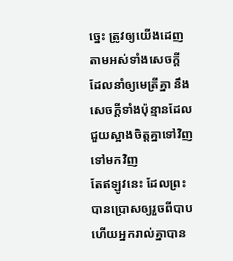ច្នេះ ត្រូវឲ្យយើងដេញតាមអស់ទាំងសេចក្ដី ដែលនាំឲ្យមេត្រីគ្នា នឹងសេចក្ដីទាំងប៉ុន្មានដែលជួយស្អាងចិត្តគ្នាទៅវិញទៅមកវិញ
តែឥឡូវនេះ ដែលព្រះបានប្រោសឲ្យរួចពីបាប ហើយអ្នករាល់គ្នាបាន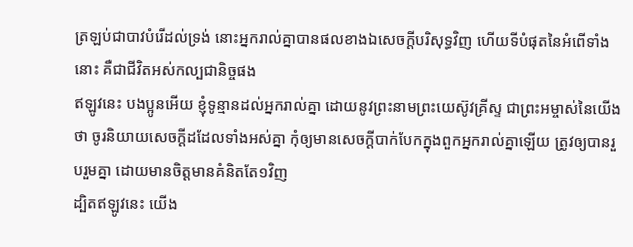ត្រឡប់ជាបាវបំរើដល់ទ្រង់ នោះអ្នករាល់គ្នាបានផលខាងឯសេចក្ដីបរិសុទ្ធវិញ ហើយទីបំផុតនៃអំពើទាំងនោះ គឺជាជីវិតអស់កល្បជានិច្ចផង
ឥឡូវនេះ បងប្អូនអើយ ខ្ញុំទូន្មានដល់អ្នករាល់គ្នា ដោយនូវព្រះនាមព្រះយេស៊ូវគ្រីស្ទ ជាព្រះអម្ចាស់នៃយើងថា ចូរនិយាយសេចក្ដីដដែលទាំងអស់គ្នា កុំឲ្យមានសេចក្ដីបាក់បែកក្នុងពួកអ្នករាល់គ្នាឡើយ ត្រូវឲ្យបានរួបរួមគ្នា ដោយមានចិត្តមានគំនិតតែ១វិញ
ដ្បិតឥឡូវនេះ យើង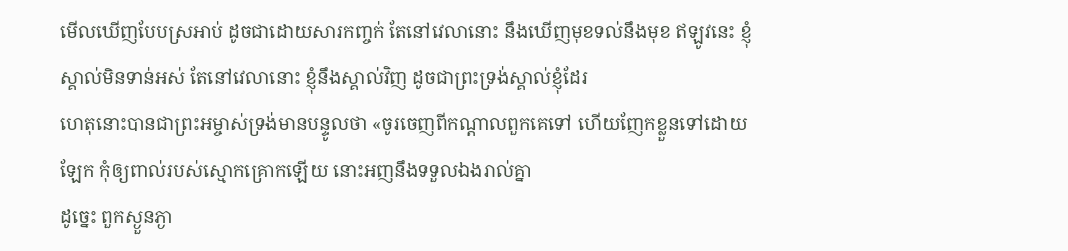មើលឃើញបែបស្រអាប់ ដូចជាដោយសារកញ្ចក់ តែនៅវេលានោះ នឹងឃើញមុខទល់នឹងមុខ ឥឡូវនេះ ខ្ញុំស្គាល់មិនទាន់អស់ តែនៅវេលានោះ ខ្ញុំនឹងស្គាល់វិញ ដូចជាព្រះទ្រង់ស្គាល់ខ្ញុំដែរ
ហេតុនោះបានជាព្រះអម្ចាស់ទ្រង់មានបន្ទូលថា «ចូរចេញពីកណ្តាលពួកគេទៅ ហើយញែកខ្លួនទៅដោយឡែក កុំឲ្យពាល់របស់ស្មោកគ្រោកឡើយ នោះអញនឹងទទួលឯងរាល់គ្នា
ដូច្នេះ ពួកស្ងួនភ្ងា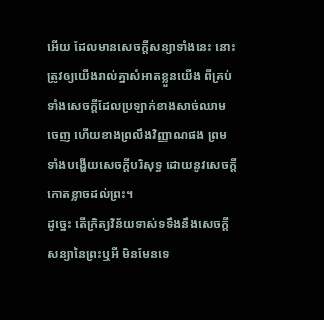អើយ ដែលមានសេចក្ដីសន្យាទាំងនេះ នោះត្រូវឲ្យយើងរាល់គ្នាសំអាតខ្លួនយើង ពីគ្រប់ទាំងសេចក្ដីដែលប្រឡាក់ខាងសាច់ឈាមចេញ ហើយខាងព្រលឹងវិញ្ញាណផង ព្រមទាំងបង្ហើយសេចក្ដីបរិសុទ្ធ ដោយនូវសេចក្ដីកោតខ្លាចដល់ព្រះ។
ដូច្នេះ តើក្រិត្យវិន័យទាស់ទទឹងនឹងសេចក្ដីសន្យានៃព្រះឬអី មិនមែនទេ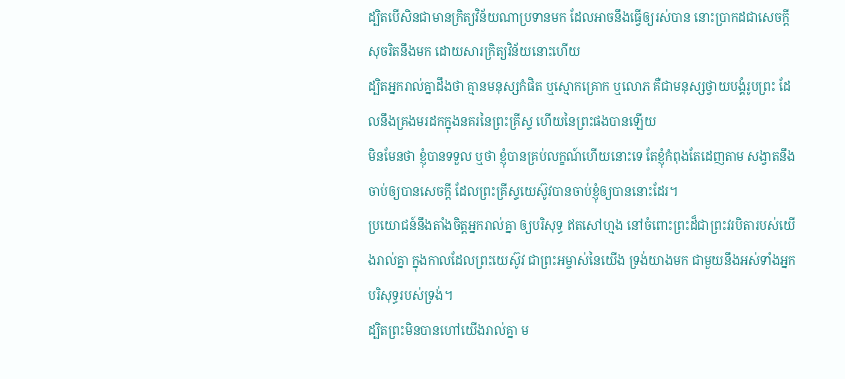ដ្បិតបើសិនជាមានក្រិត្យវិន័យណាប្រទានមក ដែលអាចនឹងធ្វើឲ្យរស់បាន នោះប្រាកដជាសេចក្ដីសុចរិតនឹងមក ដោយសារក្រិត្យវិន័យនោះហើយ
ដ្បិតអ្នករាល់គ្នាដឹងថា គ្មានមនុស្សកំផិត ឬស្មោកគ្រោក ឬលោភ គឺជាមនុស្សថ្វាយបង្គំរូបព្រះ ដែលនឹងគ្រងមរដកក្នុងនគរនៃព្រះគ្រីស្ទ ហើយនៃព្រះផងបានឡើយ
មិនមែនថា ខ្ញុំបានទទួល ឬថា ខ្ញុំបានគ្រប់លក្ខណ៍ហើយនោះទេ តែខ្ញុំកំពុងតែដេញតាម សង្វាតនឹងចាប់ឲ្យបានសេចក្ដី ដែលព្រះគ្រីស្ទយេស៊ូវបានចាប់ខ្ញុំឲ្យបាននោះដែរ។
ប្រយោជន៍នឹងតាំងចិត្តអ្នករាល់គ្នា ឲ្យបរិសុទ្ធ ឥតសៅហ្មង នៅចំពោះព្រះដ៏ជាព្រះវរបិតារបស់យើងរាល់គ្នា ក្នុងកាលដែលព្រះយេស៊ូវ ជាព្រះអម្ចាស់នៃយើង ទ្រង់យាងមក ជាមួយនឹងអស់ទាំងអ្នកបរិសុទ្ធរបស់ទ្រង់។
ដ្បិតព្រះមិនបានហៅយើងរាល់គ្នា ម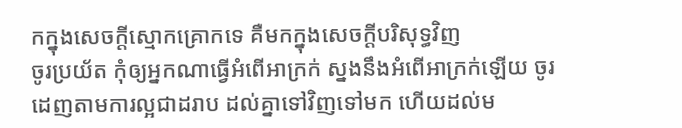កក្នុងសេចក្ដីស្មោកគ្រោកទេ គឺមកក្នុងសេចក្ដីបរិសុទ្ធវិញ
ចូរប្រយ័ត កុំឲ្យអ្នកណាធ្វើអំពើអាក្រក់ ស្នងនឹងអំពើអាក្រក់ឡើយ ចូរដេញតាមការល្អជាដរាប ដល់គ្នាទៅវិញទៅមក ហើយដល់ម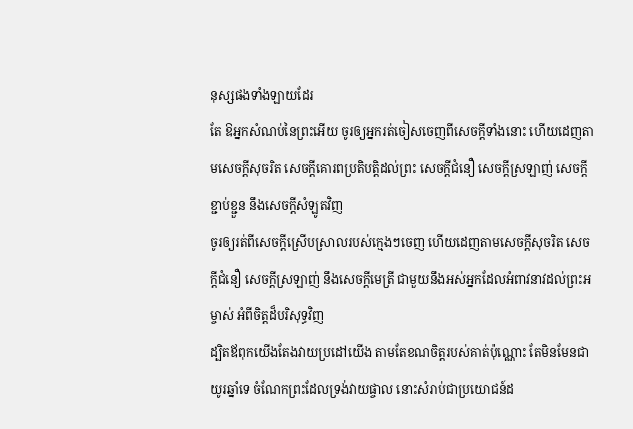នុស្សផងទាំងឡាយដែរ
តែ ឱអ្នកសំណប់នៃព្រះអើយ ចូរឲ្យអ្នករត់ចៀសចេញពីសេចក្ដីទាំងនោះ ហើយដេញតាមសេចក្ដីសុចរិត សេចក្ដីគោរពប្រតិបត្តិដល់ព្រះ សេចក្ដីជំនឿ សេចក្ដីស្រឡាញ់ សេចក្ដីខ្ជាប់ខ្ជួន នឹងសេចក្ដីសំឡូតវិញ
ចូរឲ្យរត់ពីសេចក្ដីស្រើបស្រាលរបស់ក្មេងៗចេញ ហើយដេញតាមសេចក្ដីសុចរិត សេចក្ដីជំនឿ សេចក្ដីស្រឡាញ់ នឹងសេចក្ដីមេត្រី ជាមួយនឹងអស់អ្នកដែលអំពាវនាវដល់ព្រះអម្ចាស់ អំពីចិត្តដ៏បរិសុទ្ធវិញ
ដ្បិតឪពុកយើងតែងវាយប្រដៅយើង តាមតែខណចិត្តរបស់គាត់ប៉ុណ្ណោះ តែមិនមែនជាយូរឆ្នាំទេ ចំណែកព្រះដែលទ្រង់វាយផ្ចាល នោះសំរាប់ជាប្រយោជន៍ដ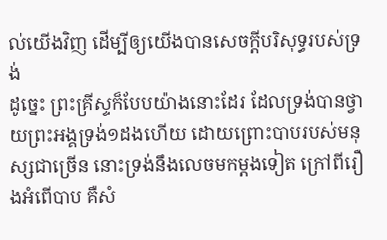ល់យើងវិញ ដើម្បីឲ្យយើងបានសេចក្ដីបរិសុទ្ធរបស់ទ្រង់
ដូច្នេះ ព្រះគ្រីស្ទក៏បែបយ៉ាងនោះដែរ ដែលទ្រង់បានថ្វាយព្រះអង្គទ្រង់១ដងហើយ ដោយព្រោះបាបរបស់មនុស្សជាច្រើន នោះទ្រង់នឹងលេចមកម្តងទៀត ក្រៅពីរឿងអំពើបាប គឺសំ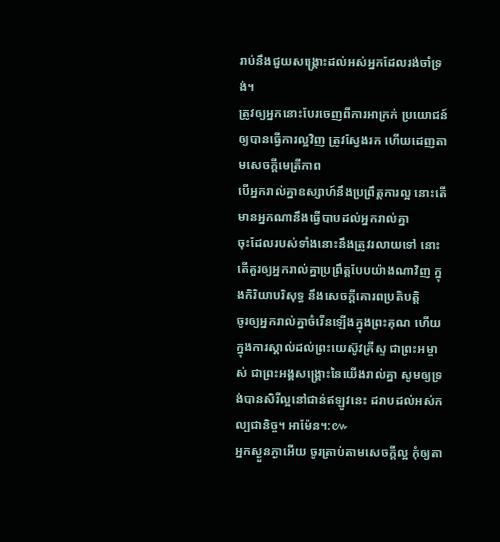រាប់នឹងជួយសង្គ្រោះដល់អស់អ្នកដែលរង់ចាំទ្រង់។
ត្រូវឲ្យអ្នកនោះបែរចេញពីការអាក្រក់ ប្រយោជន៍ឲ្យបានធ្វើការល្អវិញ ត្រូវស្វែងរក ហើយដេញតាមសេចក្ដីមេត្រីភាព
បើអ្នករាល់គ្នាឧស្សាហ៍នឹងប្រព្រឹត្តការល្អ នោះតើមានអ្នកណានឹងធ្វើបាបដល់អ្នករាល់គ្នា
ចុះដែលរបស់ទាំងនោះនឹងត្រូវរលាយទៅ នោះតើគួរឲ្យអ្នករាល់គ្នាប្រព្រឹត្តបែបយ៉ាងណាវិញ ក្នុងកិរិយាបរិសុទ្ធ នឹងសេចក្ដីគោរពប្រតិបត្តិ
ចូរឲ្យអ្នករាល់គ្នាចំរើនឡើងក្នុងព្រះគុណ ហើយក្នុងការស្គាល់ដល់ព្រះយេស៊ូវគ្រីស្ទ ជាព្រះអម្ចាស់ ជាព្រះអង្គសង្គ្រោះនៃយើងរាល់គ្នា សូមឲ្យទ្រង់បានសិរីល្អនៅជាន់ឥឡូវនេះ ដរាបដល់អស់កល្បជានិច្ច។ អាម៉ែន។:៚
អ្នកស្ងួនភ្ងាអើយ ចូរត្រាប់តាមសេចក្ដីល្អ កុំឲ្យតា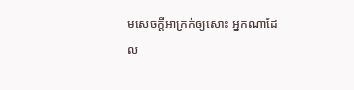មសេចក្ដីអាក្រក់ឲ្យសោះ អ្នកណាដែល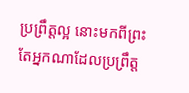ប្រព្រឹត្តល្អ នោះមកពីព្រះ តែអ្នកណាដែលប្រព្រឹត្ត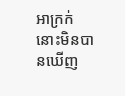អាក្រក់ នោះមិនបានឃើញ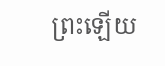ព្រះឡើយ